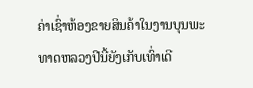ຄ່າເຊົ່າຫ້ອງຂາຍສິນຄ້າໃນງານບຸນພະທາດຫລວງປີນີ້ຍັງເກັບເທົ່າເດີ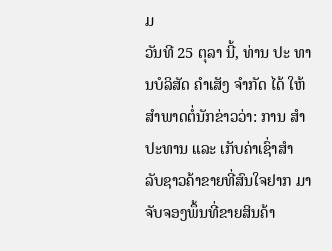ມ
ວັນທີ 25 ຕຸລາ ນີ້, ທ່ານ ປະ ທານບໍລິສັດ ຄຳເສັງ ຈຳກັດ ໄດ້ ໃຫ້ສຳພາດຕໍ່ນັກຂ່າວວ່າ: ການ ສຳປະທານ ແລະ ເກັບຄ່າເຊົ່າສຳ ລັບຊາວຄ້າຂາຍທີ່ສົນໃຈຢາກ ມາຈັບຈອງພຶ້ນທີ່ຂາຍສິນຄ້າ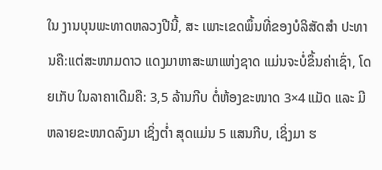ໃນ ງານບຸນພະທາດຫລວງປີນີ້, ສະ ເພາະເຂດພຶ້ນທີ່ຂອງບໍລິສັດສຳ ປະທານຄື:ແຕ່ສະໜາມດາວ ແດງມາຫາສະພາແຫ່ງຊາດ ແມ່ນຈະບໍ່ຂຶ້ນຄ່າເຊົ່າ, ໂດຍເກັບ ໃນລາຄາເດີມຄື: 3,5 ລ້ານກີບ ຕໍ່ຫ້ອງຂະໜາດ 3×4 ແມັດ ແລະ ມີຫລາຍຂະໜາດລົງມາ ເຊິ່ງຕ່ຳ ສຸດແມ່ນ 5 ແສນກີບ, ເຊິ່ງມາ ຮ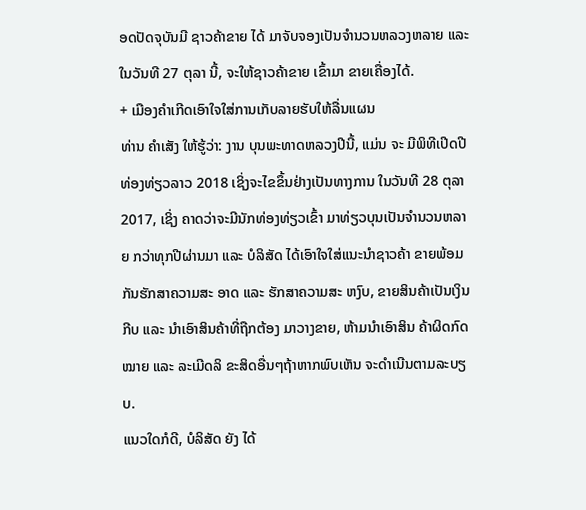ອດປັດຈຸບັນມີ ຊາວຄ້າຂາຍ ໄດ້ ມາຈັບຈອງເປັນຈຳນວນຫລວງຫລາຍ ແລະ ໃນວັນທີ 27 ຕຸລາ ນີ້, ຈະໃຫ້ຊາວຄ້າຂາຍ ເຂົ້າມາ ຂາຍເຄື່ອງໄດ້.
+ ເມືອງຄຳເກີດເອົາໃຈໃສ່ການເກັບລາຍຮັບໃຫ້ລື່ນແຜນ
ທ່ານ ຄຳເສັງ ໃຫ້ຮູ້ວ່າ: ງານ ບຸນພະທາດຫລວງປີນີ້, ແມ່ນ ຈະ ມີພິທີເປີດປີທ່ອງທ່ຽວລາວ 2018 ເຊິ່ງຈະໄຂຂຶ້ນຢ່າງເປັນທາງການ ໃນວັນທີ 28 ຕຸລາ 2017, ເຊິ່ງ ຄາດວ່າຈະມີນັກທ່ອງທ່ຽວເຂົ້າ ມາທ່ຽວບຸນເປັນຈຳນວນຫລາຍ ກວ່າທຸກປີຜ່ານມາ ແລະ ບໍລິສັດ ໄດ້ເອົາໃຈໃສ່ແນະນຳຊາວຄ້າ ຂາຍພ້ອມກັນຮັກສາຄວາມສະ ອາດ ແລະ ຮັກສາຄວາມສະ ຫງົບ, ຂາຍສິນຄ້າເປັນເງິນກີບ ແລະ ນຳເອົາສິນຄ້າທີ່ຖືກຕ້ອງ ມາວາງຂາຍ, ຫ້າມນຳເອົາສິນ ຄ້າຜິດກົດໝາຍ ແລະ ລະເມີດລິ ຂະສິດອື່ນໆຖ້າຫາກພົບເຫັນ ຈະດຳເນີນຕາມລະບຽບ.
ແນວໃດກໍດີ, ບໍລິສັດ ຍັງ ໄດ້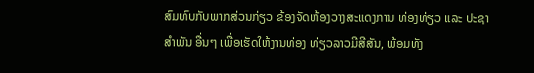ສົມທົບກັບພາກສ່ວນກ່ຽວ ຂ້ອງຈັດຫ້ອງວາງສະແດງການ ທ່ອງທ່ຽວ ແລະ ປະຊາສຳພັນ ອື່ນໆ ເພື່ອເຮັດໃຫ້ງານທ່ອງ ທ່ຽວລາວມີສີສັນ, ພ້ອມທັງ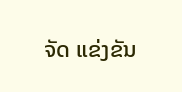ຈັດ ແຂ່ງຂັນ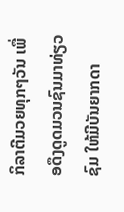ກິລາຕີມວຍທຸກໆວັນ ເພື່ອດຶງດູດມວນຊົນມາທ່ຽວຊົມ ໃຫ້ມີບັນຍາກດາ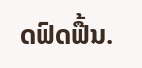ດຟົດຟື້ນ.